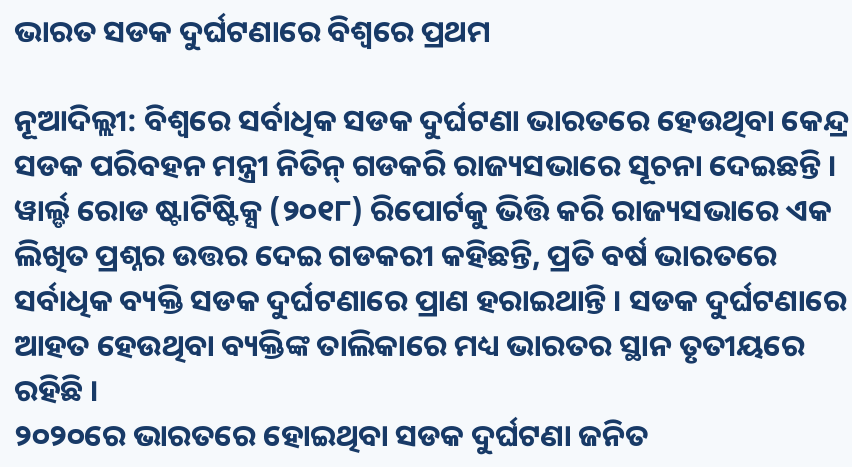ଭାରତ ସଡକ ଦୁର୍ଘଟଣାରେ ବିଶ୍ୱରେ ପ୍ରଥମ

ନୂଆଦିଲ୍ଲୀ: ବିଶ୍ୱରେ ସର୍ବାଧିକ ସଡକ ଦୁର୍ଘଟଣା ଭାରତରେ ହେଉଥିବା କେନ୍ଦ୍ର ସଡକ ପରିବହନ ମନ୍ତ୍ରୀ ନିତିନ୍ ଗଡକରି ରାଜ୍ୟସଭାରେ ସୂଚନା ଦେଇଛନ୍ତି । ୱାର୍ଲ୍ଡ ରୋଡ ଷ୍ଟାଟିଷ୍ଟିକ୍ସ (୨୦୧୮) ରିପୋର୍ଟକୁ ଭିତ୍ତି କରି ରାଜ୍ୟସଭାରେ ଏକ ଲିଖିତ ପ୍ରଶ୍ନର ଉତ୍ତର ଦେଇ ଗଡକରୀ କହିଛନ୍ତି, ପ୍ରତି ବର୍ଷ ଭାରତରେ ସର୍ବାଧିକ ବ୍ୟକ୍ତି ସଡକ ଦୁର୍ଘଟଣାରେ ପ୍ରାଣ ହରାଇଥାନ୍ତି । ସଡକ ଦୁର୍ଘଟଣାରେ ଆହତ ହେଉଥିବା ବ୍ୟକ୍ତିଙ୍କ ତାଲିକାରେ ମଧ୍ୟ ଭାରତର ସ୍ଥାନ ତୃତୀୟରେ ରହିଛି ।
୨୦୨୦ରେ ଭାରତରେ ହୋଇଥିବା ସଡକ ଦୁର୍ଘଟଣା ଜନିତ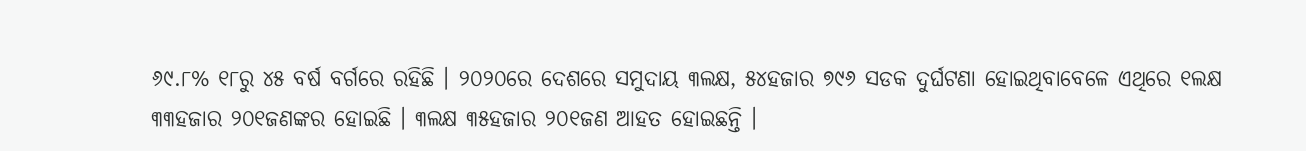୬୯.୮% ୧୮ରୁ ୪୫ ବର୍ଷ ବର୍ଗରେ ରହିଛି । ୨୦୨୦ରେ ଦେଶରେ ସମୁଦାୟ ୩ଲକ୍ଷ, ୫୪ହଜାର ୭୯୬ ସଡକ ଦୁର୍ଘଟଣା ହୋଇଥିବାବେଳେ ଏଥିରେ ୧ଲକ୍ଷ ୩୩ହଜାର ୨୦୧ଜଣଙ୍କର ହୋଇଛି । ୩ଲକ୍ଷ ୩୫ହଜାର ୨୦୧ଜଣ ଆହତ ହୋଇଛନ୍ତି ।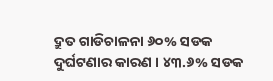ଦ୍ରୁତ ଗାଡିଚାଳନା ୬୦% ସଡକ ଦୁର୍ଘଟଣାର କାରଣ । ୪୩.୬% ସଡକ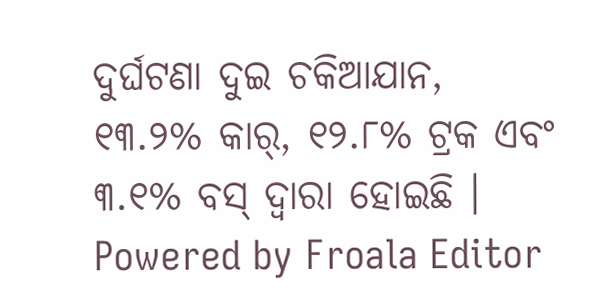ଦୁର୍ଘଟଣା ଦୁଇ ଚକିଆଯାନ, ୧୩.୨% କାର୍, ୧୨.୮% ଟ୍ରକ ଏବଂ ୩.୧% ବସ୍ ଦ୍ୱାରା ହୋଇଛି ।
Powered by Froala Editor